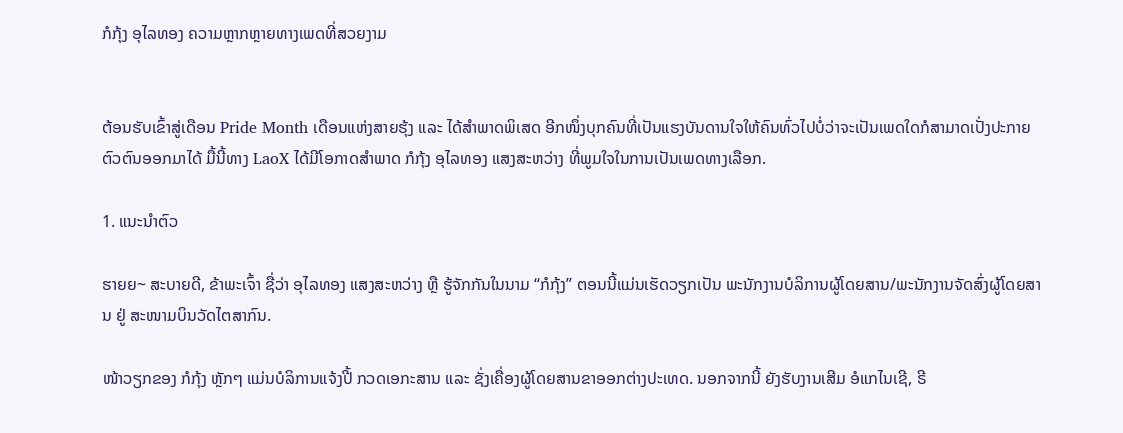ກໍກຸ້ງ ອຸໄລທອງ ຄວາມຫຼາກຫຼາຍທາງເພດທີ່ສວຍງາມ


ຕ້ອນຮັບເຂົ້າສູ່ເດືອນ Pride Month ເດືອນແຫ່ງສາຍຮຸ້ງ ແລະ ໄດ້ສຳພາດພິເສດ ອີກໜຶ່ງບຸກຄົນທີ່ເປັນແຮງບັນດານໃຈໃຫ້ຄົນທົ່ວໄປບໍ່ວ່າຈະເປັນເພດໃດກໍສາມາດເປັ່ງປະກາຍຕົວຕົນອອກມາໄດ້ ມື້ນີ້ທາງ LaoX ໄດ້ມີໂອກາດສຳພາດ ກໍກຸ້ງ ອຸໄລທອງ ແສງສະຫວ່າງ ທີ່ພູມໃຈໃນການເປັນເພດທາງເລືອກ.

1. ແນະນຳຕົວ

ຮາຍຍ~ ສະບາຍດີ, ຂ້າພະເຈົ້າ ຊື່ວ່າ ອຸໄລທອງ ແສງສະຫວ່າງ ຫຼື ຮູ້ຈັກກັນໃນນາມ “ກໍກຸ້ງ” ຕອນນີ້ແມ່ນເຮັດວຽກເປັນ ພະນັກງານບໍລິການຜູ້ໂດຍສານ/ພະນັກງານຈັດສົ່ງຜູ້ໂດຍສານ ຢູ່ ສະໜາມບິນວັດໄຕສາກົນ.

ໜ້າວຽກຂອງ ກໍກຸ້ງ ຫຼັກໆ ແມ່ນບໍລິການແຈ້ງປີ້ ກວດເອກະສານ ແລະ ຊັ່ງເຄື່ອງຜູ້ໂດຍສານຂາອອກຕ່າງປະເທດ. ນອກຈາກນີ້ ຍັງຮັບງານເສີມ ອໍແກໄນເຊີ, ຣີ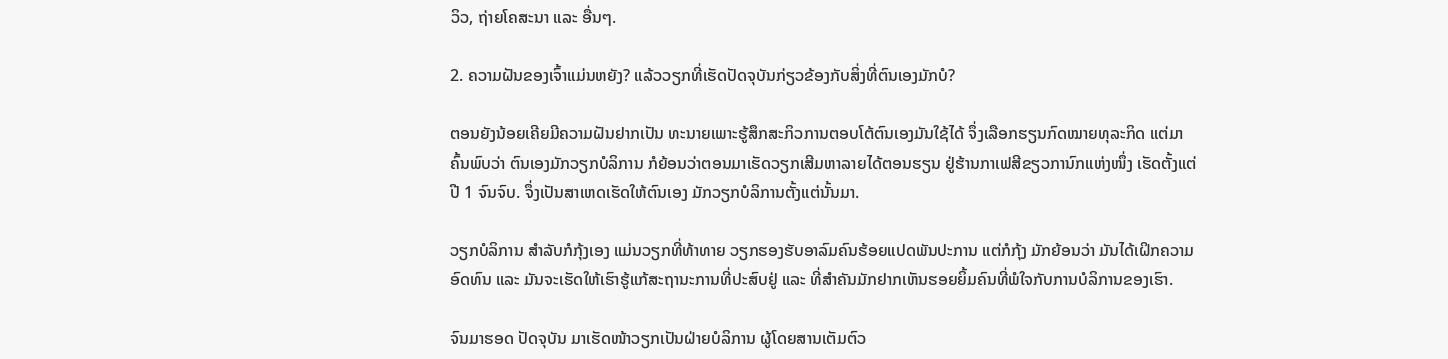ວິວ, ຖ່າຍໂຄສະນາ ແລະ ອື່ນໆ.

2. ຄວາມຝັນຂອງເຈົ້າແມ່ນຫຍັງ? ແລ້ວວຽກທີ່ເຮັດປັດຈຸບັນກ່ຽວຂ້ອງກັບສິ່ງທີ່ຕົນເອງມັກບໍ?

ຕອນຍັງນ້ອຍເຄີຍມີຄວາມຝັນຢາກເປັນ ທະນາຍເພາະຮູ້ສຶກສະກິວການຕອບໂຕ້ຕົນເອງມັນໃຊ້ໄດ້ ຈຶ່ງເລືອກຮຽນກົດໝາຍທຸລະກິດ ແຕ່ມາຄົ້ນພົບວ່າ ຕົນເອງມັກວຽກບໍລິການ ກໍຍ້ອນວ່າຕອນມາເຮັດວຽກເສີມຫາລາຍໄດ້ຕອນຮຽນ ຢູ່ຮ້ານກາເຟສີຂຽວການົກແຫ່ງໜຶ່ງ ເຮັດຕັ້ງແຕ່ປີ 1 ຈົນຈົບ. ຈຶ່ງເປັນສາເຫດເຮັດໃຫ້ຕົນເອງ ມັກວຽກບໍລິການຕັ້ງແຕ່ນັ້ນມາ.

ວຽກບໍລິການ ສຳລັບກໍກຸ້ງເອງ ແມ່ນວຽກທີ່ທ້າທາຍ ວຽກຮອງຮັບອາລົມຄົນຮ້ອຍແປດພັນປະການ ແຕ່ກໍກຸ້ງ ມັກຍ້ອນວ່າ ມັນໄດ້ເຝິກຄວາມອົດທົນ ແລະ ມັນຈະເຮັດໃຫ້ເຮົາຮູ້ແກ້ສະຖານະການທີ່ປະສົບຢູ່ ແລະ ທີ່ສຳຄັນມັກຢາກເຫັນຮອຍຍິ້ມຄົນທີ່ພໍໃຈກັບການບໍລິການຂອງເຮົາ.

ຈົນມາຮອດ ປັດຈຸບັນ ມາເຮັດໜ້າວຽກເປັນຝ່າຍບໍລິການ ຜູ້ໂດຍສານເຕັມຕົວ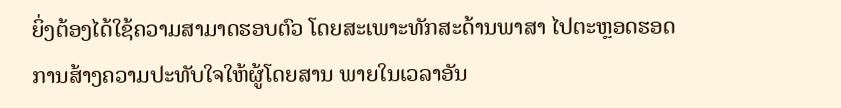ຍິ່ງຕ້ອງໄດ້ໃຊ້ຄວາມສາມາດຮອບຕົວ ໂດຍສະເພາະທັກສະດ້ານພາສາ ໄປຕະຫຼອດຮອດ ການສ້າງຄວາມປະທັບໃຈໃຫ້ຜູ້ໂດຍສານ ພາຍໃນເວລາອັນ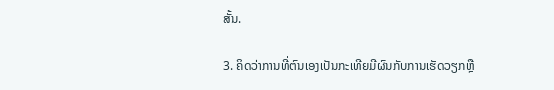ສັ້ນ.

3. ຄິດວ່າການທີ່ຕົນເອງເປັນກະເທີຍມີຜົນກັບການເຮັດວຽກຫຼື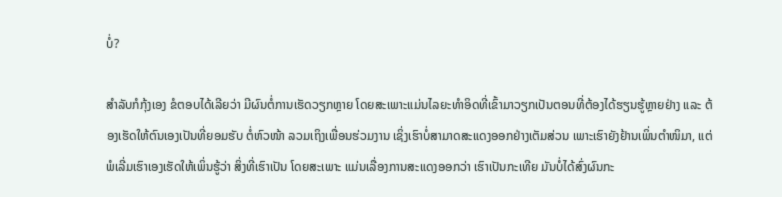ບໍ່?

ສຳລັບກໍກຸ້ງເອງ ຂໍຕອບໄດ້ເລີຍວ່າ ມີຜົນຕໍ່ການເຮັດວຽກຫຼາຍ ໂດຍສະເພາະແມ່ນໄລຍະທຳອິດທີ່ເຂົ້າມາວຽກເປັນຕອນທີ່ຕ້ອງໄດ້ຮຽນຮູ້ຫຼາຍຢ່າງ ແລະ ຕ້ອງເຮັດໃຫ້ຕົນເອງເປັນທີ່ຍອມຮັບ ຕໍ່ຫົວໜ້າ ລວມເຖິງເພື່ອນຮ່ວມງານ ເຊິ່ງເຮົາບໍ່ສາມາດສະແດງອອກຢ່າງເຕັມສ່ວນ ເພາະເຮົາຍັງຢ້ານເພິ່ນຕຳໜິມາ, ແຕ່ພໍເລີ່ມເຮົາເອງເຮັດໃຫ້ເພິ່ນຮູ້ວ່າ ສິ່ງທີ່ເຮົາເປັນ ໂດຍສະເພາະ ແມ່ນເລື່ອງການສະແດງອອກວ່າ ເຮົາເປັນກະເທີຍ ມັນບໍ່ໄດ້ສົ່ງຜົນກະ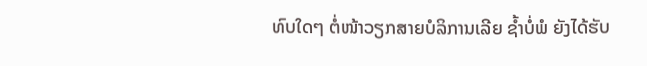ທົບໃດໆ ຕໍ່ໜ້າວຽກສາຍບໍລິການເລີຍ ຊໍ້າບໍ່ພໍ ຍັງໄດ້ຮັບ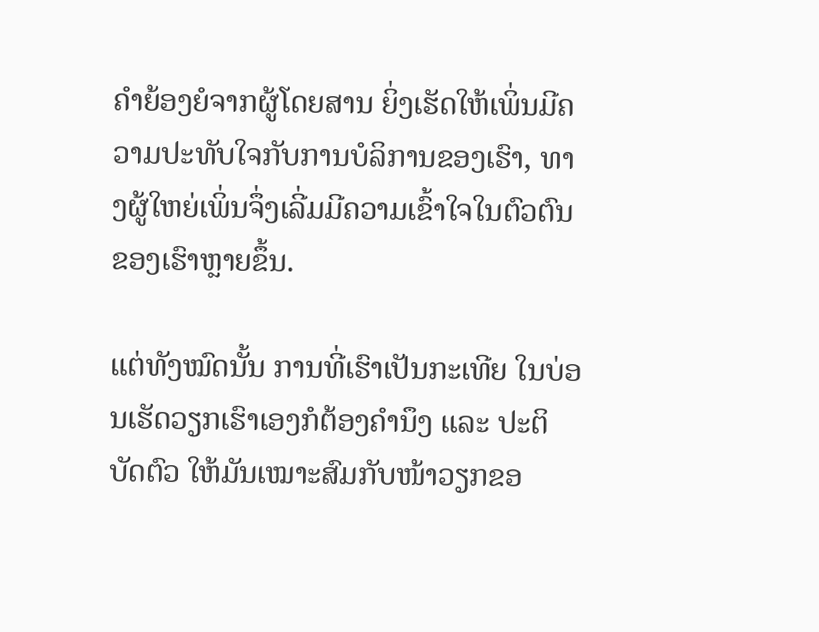ຄຳຍ້ອງຍໍຈາກຜູ້ໂດຍສານ ຍິ່ງເຮັດໃຫ້ເພິ່ນມີຄວາມປະທັບໃຈກັບການບໍລິການຂອງເຮົາ, ທາງຜູ້ໃຫຍ່ເພິ່ນຈຶ່ງເລີ່ມມີຄວາມເຂົ້າໃຈໃນຕົວຕົນຂອງເຮົາຫຼາຍຂຶ້ນ.

ແຕ່ທັງໝົດນັ້ນ ການທີ່ເຮົາເປັນກະເທີຍ ໃນບ່ອນເຮັດວຽກເຮົາເອງກໍຕ້ອງຄຳນຶງ ແລະ ປະຕິບັດຕົວ ໃຫ້ມັນເໝາະສົມກັບໜ້າວຽກຂອ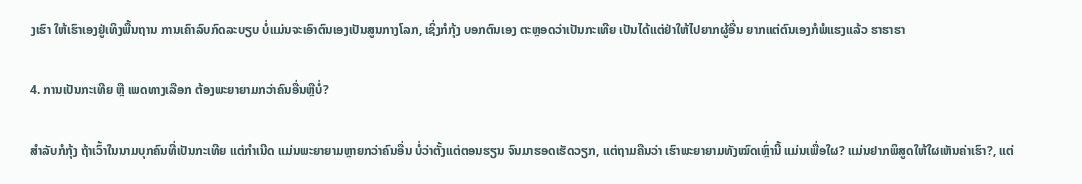ງເຮົາ ໃຫ້ເຮົາເອງຢູ່ເທິງພື້ນຖານ ການເຄົາລົບກົດລະບຽບ ບໍ່ແມ່ນຈະເອົາຕົນເອງເປັນສູນກາງໂລກ, ເຊິ່ງກໍກຸ້ງ ບອກຕົນເອງ ຕະຫຼອດວ່າເປັນກະເທີຍ ເປັນໄດ້ແຕ່ຢ່າໃຫ້ໄປຍາກຜູ້ອື່ນ ຍາກແຕ່ຕົນເອງກໍພໍແຮງແລ້ວ ຮາຮາຮາ

4. ການເປັນກະເທີຍ ຫຼື ເພດທາງເລືອກ ຕ້ອງພະຍາຍາມກວ່າຄົນອື່ນຫຼືບໍ່?

ສຳລັບກໍກຸ້ງ ຖ້າເວົ້າໃນນາມບຸກຄົນທີ່ເປັນກະເທີຍ ແຕ່ກຳເນີດ ແມ່ນພະຍາຍາມຫຼາຍກວ່າຄົນອື່ນ ບໍ່ວ່າຕັ້ງແຕ່ຕອນຮຽນ ຈົນມາຮອດເຮັດວຽກ, ແຕ່ຖາມຄືນວ່າ ເຮົາພະຍາຍາມທັງໝົດເຫຼົ່ານີ້ ແມ່ນເພື່ອໃຜ? ແມ່ນຢາກພິສູດໃຫ້ໃຜເຫັນຄ່າເຮົາ?, ແຕ່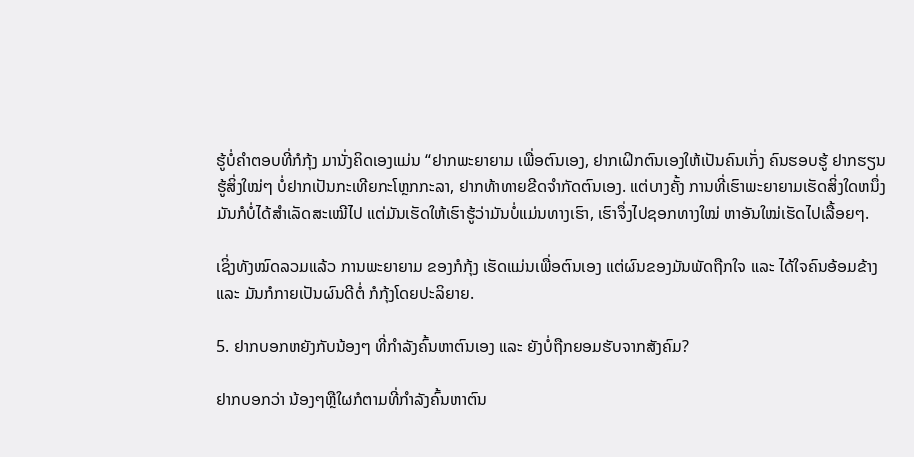ຮູ້ບໍ່ຄຳຕອບທີ່ກໍກຸ້ງ ມານັ່ງຄິດເອງແມ່ນ “ຢາກພະຍາຍາມ ເພື່ອຕົນເອງ, ຢາກເຝິກຕົນເອງໃຫ້ເປັນຄົນເກັ່ງ ຄົນຮອບຮູ້ ຢາກຮຽນຮູ້ສິ່ງໃໝ່ໆ ບໍ່ຢາກເປັນກະເທີຍກະໂຫຼກກະລາ, ຢາກທ້າທາຍຂີດຈຳກັດຕົນເອງ. ແຕ່ບາງຄັ້ງ ການທີ່ເຮົາພະຍາຍາມເຮັດສິ່ງໃດຫນຶ່ງ ມັນກໍບໍ່ໄດ້ສຳເລັດສະເໝີໄປ ແຕ່ມັນເຮັດໃຫ້ເຮົາຮູ້ວ່າມັນບໍ່ແມ່ນທາງເຮົາ, ເຮົາຈຶ່ງໄປຊອກທາງໃໝ່ ຫາອັນໃໝ່ເຮັດໄປເລື້ອຍໆ.

ເຊິ່ງທັງໝົດລວມແລ້ວ ການພະຍາຍາມ ຂອງກໍກຸ້ງ ເຮັດແມ່ນເພື່ອຕົນເອງ ແຕ່ຜົນຂອງມັນພັດຖືກໃຈ ແລະ ໄດ້ໃຈຄົນອ້ອມຂ້າງ ແລະ ມັນກໍກາຍເປັນຜົນດີຕໍ່ ກໍກຸ້ງໂດຍປະລິຍາຍ.

5. ຢາກບອກຫຍັງກັບນ້ອງໆ ທີ່ກຳລັງຄົ້ນຫາຕົນເອງ ແລະ ຍັງບໍ່ຖືກຍອມຮັບຈາກສັງຄົມ?

ຢາກບອກວ່າ ນ້ອງໆຫຼືໃຜກໍຕາມທີ່ກຳລັງຄົ້ນຫາຕົນ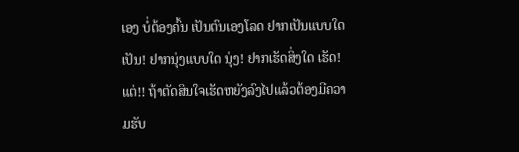ເອງ ບໍ່ຕ້ອງຄົ້ນ ເປັນຕົນເອງໂລດ ຢາກເປັນແບບໃດ ເປັນ! ຢາກນຸ່ງແບບໃດ ນຸ່ງ! ຢາກເຮັດສິ່ງໃດ ເຮັດ! ແຕ່!! ຖ້າຕັດສິນໃຈເຮັດຫຍັງລົງໄປແລ້ວຕ້ອງມີຄວາມຮັບ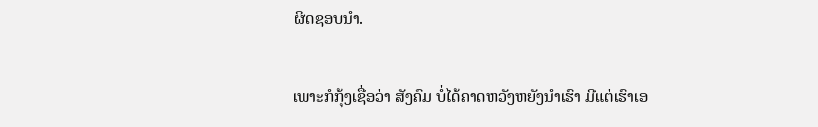ຜິດຊອບນຳ.

ເພາະກໍກຸ້ງເຊື່ອວ່າ ສັງຄົມ ບໍ່ໄດ້ຄາດຫວັງຫຍັງນຳເຮົາ ມີແຕ່ເຮົາເອ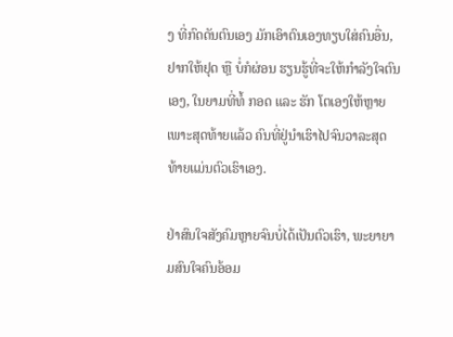ງ ທີ່ກົດດັນຕົນເອງ ມັກເອົາຕົນເອງທຽບໃສ່ຄົນອື່ນ, ຢາກໃຫ້ຢຸດ ຫຼື ບໍ່ກໍຜ່ອນ ຮຽນຮູ້ທີ່ຈະໃຫ້ກຳລັງໃຈຕົນເອງ, ໃນຍາມທີ່ທໍ້ ກອດ ແລະ ຮັກ ໂຕເອງໃຫ້ຫຼາຍ ເພາະສຸດທ້າຍແລ້ວ ຄົນທີ່ຢູ່ນຳເຮົາໄປຈົນວາລະສຸດທ້າຍແມ່ນຕົວເຮົາເອງ.

ຢ່າສົນໃຈສັງຄົມຫຼາຍຈົນບໍ່ໄດ້ເປັນຕົວເຮົາ, ພະຍາຍາມສົນໃຈຄົນອ້ອມ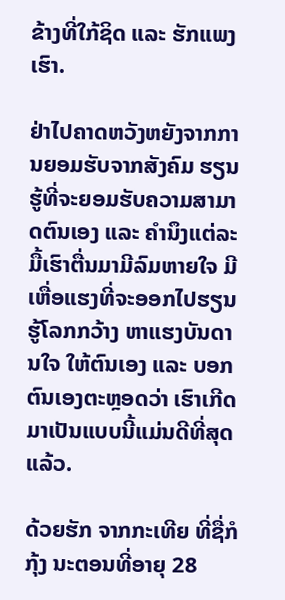ຂ້າງທີ່ໃກ້ຊິດ ແລະ ຮັກແພງເຮົາ.

ຢ່າໄປຄາດຫວັງຫຍັງຈາກການຍອມຮັບຈາກສັງຄົມ ຮຽນຮູ້ທີ່ຈະຍອມຮັບຄວາມສາມາດຕົນເອງ ແລະ ຄຳນຶງແຕ່ລະມື້ເຮົາຕື່ນມາມີລົມຫາຍໃຈ ມີເຫື່ອແຮງທີ່ຈະອອກໄປຮຽນຮູ້ໂລກກວ້າງ ຫາແຮງບັນດານໃຈ ໃຫ້ຕົນເອງ ແລະ ບອກຕົນເອງຕະຫຼອດວ່າ ເຮົາເກີດມາເປັນແບບນີ້ແມ່ນດີທີ່ສຸດແລ້ວ.

ດ້ວຍຮັກ ຈາກກະເທີຍ ທີ່ຊື່ກໍກຸ້ງ ນະຕອນທີ່ອາຍຸ 28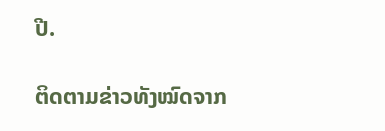ປີ.

ຕິດຕາມຂ່າວທັງໝົດຈາກ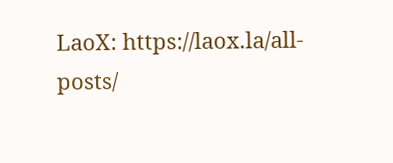LaoX: https://laox.la/all-posts/